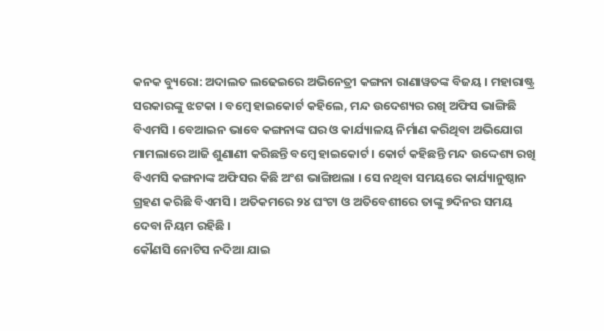କନକ ବ୍ୟୁରୋ: ଅଦାଲତ ଲଢେଇରେ ଅଭିନେତ୍ରୀ କଙ୍ଗନା ରାଣାୱତଙ୍କ ବିଜୟ । ମହାରାଷ୍ଟ୍ର ସରକାରଙ୍କୁ ଝଟକା । ବମ୍ବେ ହାଇକୋର୍ଟ କହିଲେ, ମନ୍ଦ ଉଦେଶ୍ୟର ରଖି ଅଫିସ ଭାଙ୍ଗିଛି ବିଏମସି । ବେଆଇନ ଭାବେ କଙ୍ଗନାଙ୍କ ଘର ଓ କାର୍ଯ୍ୟାଳୟ ନିର୍ମାଣ କରିଥିବା ଅଭିଯୋଗ ମାମଲାରେ ଆଜି ଶୁଣାଣୀ କରିଛନ୍ତି ବମ୍ବେ ହାଇକୋର୍ଟ । କୋର୍ଟ କହିଛନ୍ତି ମନ୍ଦ ଉଦ୍ଦେଶ୍ୟ ରଖି ବିଏମସି କଙ୍ଗନାଙ୍କ ଅଫିସର କିଛି ଅଂଶ ଭାଙ୍ଗିଥଲା । ସେ ନଥିବା ସମୟରେ କାର୍ଯ୍ୟାନୁଷ୍ଠାନ ଗ୍ରହଣ କରିଛି ବିଏମସି । ଅତିକମରେ ୨୪ ଘଂଟା ଓ ଅତିବେଶୀରେ ତାଙ୍କୁ ୭ଦିନର ସମୟ ଦେବା ନିୟମ ରହିଛି ।
କୌଣସି ନୋଟିସ ନଦିଆ ଯାଇ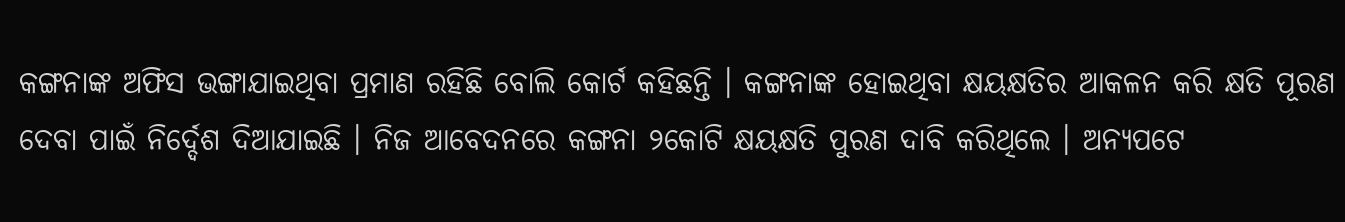କଙ୍ଗନାଙ୍କ ଅଫିସ ଭଙ୍ଗାଯାଇଥିବା ପ୍ରମାଣ ରହିଛି ବୋଲି କୋର୍ଟ କହିଛନ୍ତି । କଙ୍ଗନାଙ୍କ ହୋଇଥିବା କ୍ଷୟକ୍ଷତିର ଆକଳନ କରି କ୍ଷତି ପୂରଣ ଦେବା ପାଇଁ ନିର୍ଦ୍ଦେଶ ଦିଆଯାଇଛି । ନିଜ ଆବେଦନରେ କଙ୍ଗନା ୨କୋଟି କ୍ଷୟକ୍ଷତି ପୁରଣ ଦାବି କରିଥିଲେ । ଅନ୍ୟପଟେ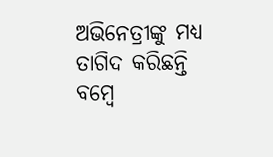ଅଭିନେତ୍ରୀଙ୍କୁ ମଧ୍ୟ ତାଗିଦ କରିଛନ୍ତି ବମ୍ବେ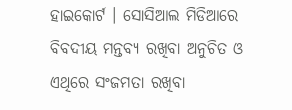ହାଇକୋର୍ଟ । ସୋସିଆଲ ମିଡିଆରେ ବିବଦୀୟ ମନ୍ତବ୍ୟ ରଖିବା ଅନୁଚିତ ଓ ଏଥିରେ ସଂଜମତା ରଖିବା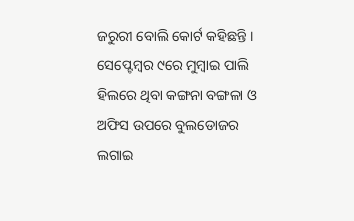ଜରୁରୀ ବୋଲି କୋର୍ଟ କହିଛନ୍ତି । ସେପ୍ଟେମ୍ବର ୯ରେ ମୁମ୍ବାଇ ପାଲି ହିଲରେ ଥିବା କଙ୍ଗନା ବଙ୍ଗଳା ଓ ଅଫିସ ଉପରେ ବୁଲଡୋଜର ଲଗାଇ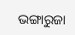ଭଙ୍ଗାରୁଜା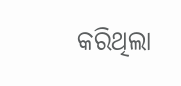କରିଥିଲା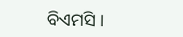ବିଏମସି ।